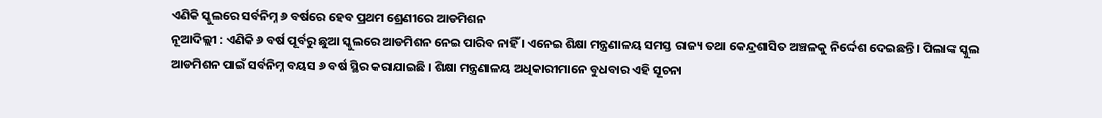ଏଣିକି ସ୍କୁଲରେ ସର୍ବନିମ୍ନ ୬ ବର୍ଷରେ ହେବ ପ୍ରଥମ ଶ୍ରେଣୀରେ ଆଡମିଶନ
ନୂଆଦିଲ୍ଲୀ : ଏଣିକି ୬ ବର୍ଷ ପୂର୍ବରୁ ଛୁଆ ସ୍କୁଲରେ ଆଡମିଶନ ନେଇ ପାରିବ ନାହିଁ । ଏନେଇ ଶିକ୍ଷା ମନ୍ତ୍ରଣାଳୟ ସମସ୍ତ ରାଜ୍ୟ ତଥା କେନ୍ଦ୍ରଶାସିତ ଅଞ୍ଚଳକୁ ନିର୍ଦ୍ଦେଶ ଦେଇଛନ୍ତି । ପିଲାଙ୍କ ସ୍କୁଲ ଆଡମିଶନ ପାଇଁ ସର୍ବନିମ୍ନ ବୟସ ୬ ବର୍ଷ ସ୍ଥିର କରାଯାଇଛି । ଶିକ୍ଷା ମନ୍ତ୍ରଣାଳୟ ଅଧିକାରୀମାନେ ବୁଧବାର ଏହି ସୂଚନା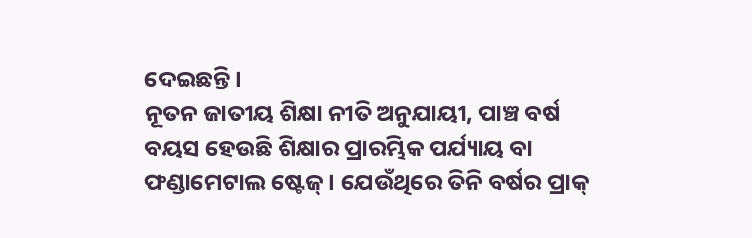ଦେଇଛନ୍ତି।
ନୂତନ ଜାତୀୟ ଶିକ୍ଷା ନୀତି ଅନୁଯାୟୀ, ପାଞ୍ଚ ବର୍ଷ ବୟସ ହେଉଛି ଶିକ୍ଷାର ପ୍ରାରମ୍ଭିକ ପର୍ଯ୍ୟାୟ ବା ଫଣ୍ଡାମେଟାଲ ଷ୍ଟେଜ୍ । ଯେଉଁଥିରେ ତିନି ବର୍ଷର ପ୍ରାକ୍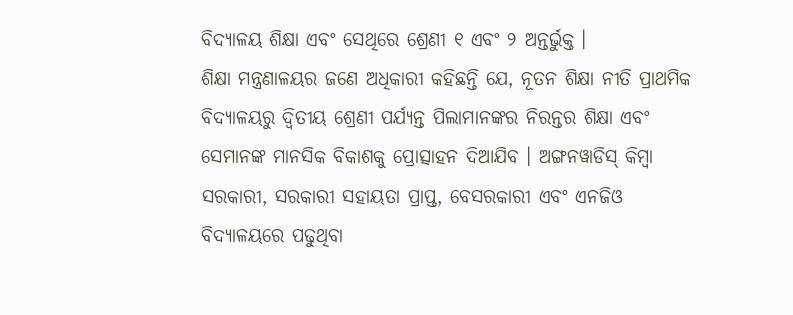ବିଦ୍ୟାଳୟ ଶିକ୍ଷା ଏବଂ ସେଥିରେ ଶ୍ରେଣୀ ୧ ଏବଂ ୨ ଅନ୍ତର୍ଭୁକ୍ତ ।
ଶିକ୍ଷା ମନ୍ତ୍ରଣାଳୟର ଜଣେ ଅଧିକାରୀ କହିଛନ୍ତି ଯେ, ନୂତନ ଶିକ୍ଷା ନୀତି ପ୍ରାଥମିକ ବିଦ୍ୟାଳୟରୁ ଦ୍ୱିତୀୟ ଶ୍ରେଣୀ ପର୍ଯ୍ୟନ୍ତ ପିଲାମାନଙ୍କର ନିରନ୍ତର ଶିକ୍ଷା ଏବଂ ସେମାନଙ୍କ ମାନସିକ ବିକାଶକୁ ପ୍ରୋତ୍ସାହନ ଦିଆଯିବ । ଅଙ୍ଗନୱାଡିସ୍ କିମ୍ବା ସରକାରୀ, ସରକାରୀ ସହାୟତା ପ୍ରାପ୍ତ, ବେସରକାରୀ ଏବଂ ଏନଜିଓ ବିଦ୍ୟାଳୟରେ ପଢୁଥିବା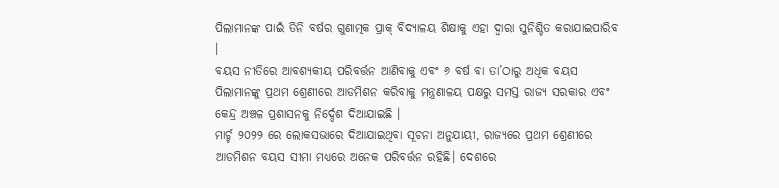ପିଲାମାନଙ୍କ ପାଇଁ ତିନି ବର୍ଷର ଗୁଣାତ୍ମକ ପ୍ରାକ୍ ବିଦ୍ୟାଳୟ ଶିକ୍ଷାକୁ ଏହା ଦ୍ୱାରା ସୁନିଶ୍ଚିତ କରାଯାଇପାରିବ ।
ବୟସ ନୀତିରେ ଆବଶ୍ୟକୀୟ ପରିବର୍ତ୍ତନ ଆଣିବାକୁ ଏବଂ ୬ ବର୍ଷ ବା ତା’ଠାରୁ ଅଧିକ ବୟସ ପିଲାମାନଙ୍କୁ ପ୍ରଥମ ଶ୍ରେଣୀରେ ଆଡମିଶନ କରିବାକୁ ମନ୍ତ୍ରଣାଳୟ ପକ୍ଷରୁ ସମସ୍ତ ରାଜ୍ୟ ସରକାର ଏବଂ କେନ୍ଦ୍ର ଅଞ୍ଚଳ ପ୍ରଶାସନକୁ ନିର୍ଦ୍ଦେଶ ଦିଆଯାଇଛି ।
ମାର୍ଚ୍ଚ ୨୦୨୨ ରେ ଲୋକସଭାରେ ଦିଆଯାଇଥିବା ସୂଚନା ଅନୁଯାୟୀ, ରାଜ୍ୟରେ ପ୍ରଥମ ଶ୍ରେଣୀରେ ଆଡମିଶନ ବୟସ ସୀମା ମଧ୍ୟରେ ଅନେକ ପରିବର୍ତ୍ତନ ରହିଛି। ଦେଶରେ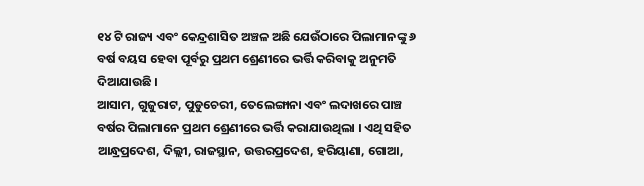୧୪ ଟି ରାଜ୍ୟ ଏବଂ କେନ୍ଦ୍ରଶାସିତ ଅଞ୍ଚଳ ଅଛି ଯେଉଁଠାରେ ପିଲାମାନଙ୍କୁ ୬ ବର୍ଷ ବୟସ ହେବା ପୂର୍ବରୁ ପ୍ରଥମ ଶ୍ରେଣୀରେ ଭର୍ତ୍ତି କରିବାକୁ ଅନୁମତି ଦିଆଯାଉଛି ।
ଆସାମ, ଗୁଜୁରାଟ, ପୁଡୁଚେରୀ, ତେଲେଙ୍ଗାନା ଏବଂ ଲଦାଖରେ ପାଞ୍ଚ ବର୍ଷର ପିଲାମାନେ ପ୍ରଥମ ଶ୍ରେଣୀରେ ଭର୍ତ୍ତି କରାଯାଉଥିଲା । ଏଥି ସହିତ ଆନ୍ଧ୍ରପ୍ରଦେଶ, ଦିଲ୍ଲୀ, ରାଜସ୍ଥାନ, ଉତ୍ତରପ୍ରଦେଶ, ହରିୟାଣା, ଗୋଆ,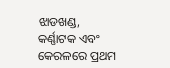ଝାଡଖଣ୍ଡ, କର୍ଣ୍ଣାଟକ ଏବଂ କେରଳରେ ପ୍ରଥମ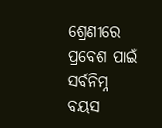ଶ୍ରେଣୀରେ ପ୍ରବେଶ ପାଇଁ ସର୍ବନିମ୍ନ ବୟସ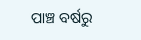ପାଞ୍ଚ ବର୍ଷରୁ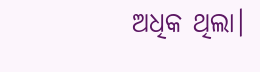ଅଧିକ ଥିଲା।